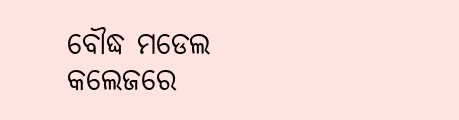ବୌଦ୍ଧ ମଡେଲ କଲେଜରେ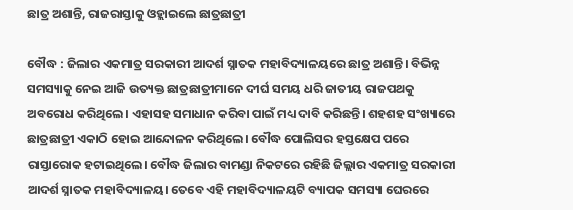ଛାତ୍ର ଅଶାନ୍ତି, ରାଜରାସ୍ତାକୁ ଓହ୍ଲାଇଲେ ଛାତ୍ରଛାତ୍ରୀ

ବୌଦ୍ଧ : ଜିଲାର ଏକମାତ୍ର ସରକାରୀ ଆଦର୍ଶ ସ୍ନାତକ ମହାବିଦ୍ୟାଳୟରେ ଛାତ୍ର ଅଶାନ୍ତି। ବିଭିନ୍ନ ସମସ୍ୟାକୁ ନେଇ ଆଜି ଉତ୍ୟକ୍ତ ଛାତ୍ରଛାତ୍ରୀମାନେ ଦୀର୍ଘ ସମୟ ଧରି ଜାତୀୟ ରାଜପଥକୁ ଅବରୋଧ କରିଥିଲେ। ଏହାସହ ସମାଧାନ କରିବା ପାଇଁ ମଧ୍ୟ ଦାବି କରିଛନ୍ତି। ଶହଶହ ସଂଖ୍ୟାରେ ଛାତ୍ରଛାତ୍ରୀ ଏକାଠି ହୋଇ ଆନ୍ଦୋଳନ କରିଥିଲେ। ବୌଦ୍ଧ ପୋଲିସର ହସ୍ତକ୍ଷେପ ପରେ ରାସ୍ତାରୋକ ହଟାଇଥିଲେ। ବୌଦ୍ଧ ଜିଲାର ବାମଣ୍ଡା ନିକଟରେ ରହିଛି ଜିଲ୍ଲାର ଏକମାତ୍ର ସରକାରୀ ଆଦର୍ଶ ସ୍ନାତକ ମହାବିଦ୍ୟାଳୟ। ତେବେ ଏହି ମହାବିଦ୍ୟାଳୟଟି ବ୍ୟାପକ ସମସ୍ୟା ଘେରରେ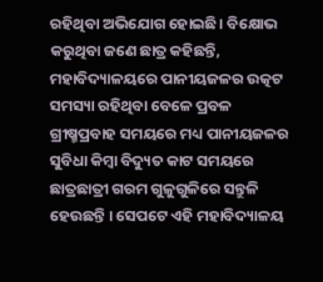ରହିଥିବା ଅଭିଯୋଗ ହୋଇଛି। ବିକ୍ଷୋଭ କରୁଥିବା ଜଣେ ଛାତ୍ର କହିଛନ୍ତି, ମହାବିଦ୍ୟାଳୟରେ ପାନୀୟଜଳର ଉତ୍କଟ ସମସ୍ୟା ରହିଥିବା ବେଳେ ପ୍ରବଳ ଗ୍ରୀଷ୍ମପ୍ରବାହ ସମୟରେ ମଧ୍ୟ ପାନୀୟଜଳର ସୁବିଧା କିମ୍ବା ବିଦ୍ୟୁତ କାଟ ସମୟରେ ଛାତ୍ରଛାତ୍ରୀ ଗରମ ଗୁଳୁଗୁଳିରେ ସନ୍ତୁଳି ହେଉଛନ୍ତି । ସେପଟେ ଏହି ମହାବିଦ୍ୟାଳୟ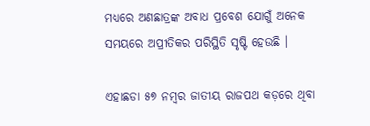ମଧ୍ୟରେ ଅଣଛାତ୍ରଙ୍କ ଅବାଧ ପ୍ରବେଶ ଯୋଗୁଁ ଅନେକ ସମୟରେ ଅପ୍ରୀତିକର ପରିସ୍ଥିତି ସୃଷ୍ଟି ହେଉଛି ।

ଏହାଛଡା ୫୭ ନମ୍ବର ଜାତୀୟ ରାଜପଥ କଡ଼ରେ ଥିବା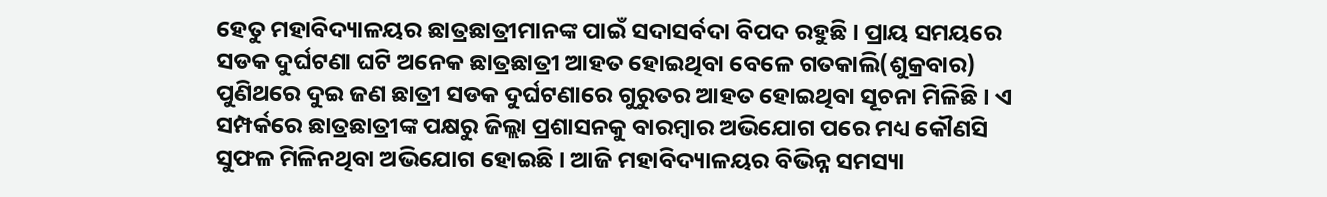ହେତୁ ମହାବିଦ୍ୟାଳୟର ଛାତ୍ରଛାତ୍ରୀମାନଙ୍କ ପାଇଁ ସଦାସର୍ବଦା ବିପଦ ରହୁଛି । ପ୍ରାୟ ସମୟରେ ସଡକ ଦୁର୍ଘଟଣା ଘଟି ଅନେକ ଛାତ୍ରଛାତ୍ରୀ ଆହତ ହୋଇଥିବା ବେଳେ ଗତକାଲି(ଶୁକ୍ରବାର) ପୁଣିଥରେ ଦୁଇ ଜଣ ଛାତ୍ରୀ ସଡକ ଦୁର୍ଘଟଣାରେ ଗୁରୁତର ଆହତ ହୋଇଥିବା ସୂଚନା ମିଳିଛି । ଏ ସମ୍ପର୍କରେ ଛାତ୍ରଛାତ୍ରୀଙ୍କ ପକ୍ଷରୁ ଜିଲ୍ଲା ପ୍ରଶାସନକୁ ବାରମ୍ବାର ଅଭିଯୋଗ ପରେ ମଧ୍ୟ କୌଣସି ସୁଫଳ ମିଳିନଥିବା ଅଭିଯୋଗ ହୋଇଛି । ଆଜି ମହାବିଦ୍ୟାଳୟର ବିଭିନ୍ନ ସମସ୍ୟା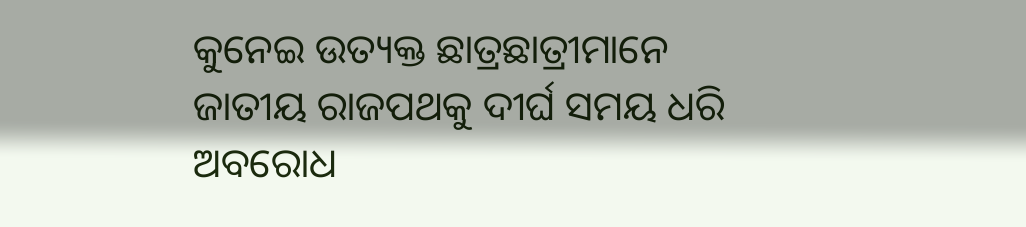କୁନେଇ ଉତ୍ୟକ୍ତ ଛାତ୍ରଛାତ୍ରୀମାନେ ଜାତୀୟ ରାଜପଥକୁ ଦୀର୍ଘ ସମୟ ଧରି ଅବରୋଧ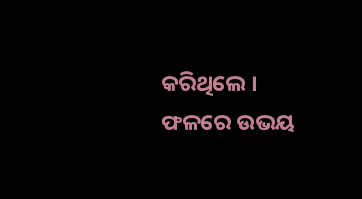କରିଥିଲେ । ଫଳରେ ଉଭୟ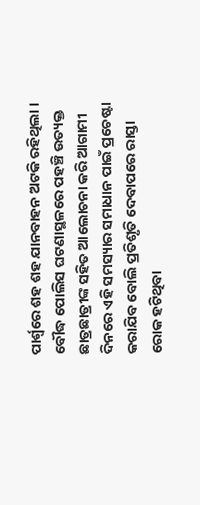ପାର୍ଶ୍ବରେ ଶହ ଶହ ଯାନବାହନ ଅଟକି ରହିଥିଲା । ବୌଦ୍ଧ ପୋଲିସ ଘଟଣାସ୍ଥଳରେ ପହଞ୍ଚି ଉତ୍ୟକ୍ତ ଛାତ୍ରଛାତ୍ରୀଙ୍କ ସହିତ ଆଲୋଚନା କରି ଆଗାମୀ ଦିନରେ ଏହି ସମସ୍ୟାର ସମାଧାନ ପାଇଁ ପ୍ରଚେଷ୍ଟା କରାଯିବ ବୋଲି ପ୍ରତିଶୃତି ଦେବାପରେ ରାସ୍ତା ରୋକ ହଟିଥିବା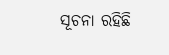ସୂଚନା ରହିଛି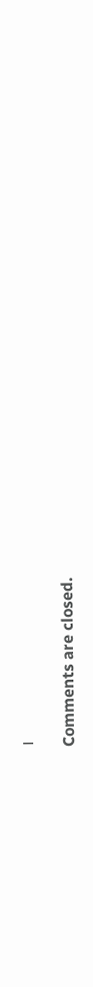।

Comments are closed.